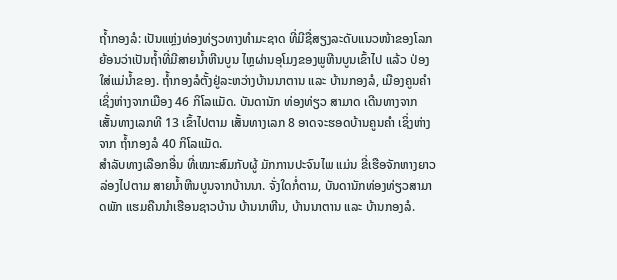ຖໍ້າກອງລໍ: ເປັນແຫຼ່ງທ່ອງທ່ຽວທາງທໍາມະຊາດ ທີ່ມີຊື່ສຽງລະດັບແນວໜ້າຂອງໂລກ ຍ້ອນວ່າເປັນຖໍ້າທີ່ມີສາຍນໍ້າຫີນບູນ ໄຫຼຜ່ານອຸໂມງຂອງພູຫີນບູນເຂົ້າໄປ ແລ້ວ ປ່ອງໃສ່ແມ່ນໍ້າຂອງ. ຖໍ້າກອງລໍຕັ້ງຢູ່ລະຫວ່າງບ້ານນາຕານ ແລະ ບ້ານກອງລໍ, ເມືອງຄູນຄຳ ເຊິ່ງຫ່າງຈາກເມືອງ 46 ກິໂລແມັດ. ບັນດານັກ ທ່ອງທ່ຽວ ສາມາດ ເດີນທາງຈາກ ເສັ້ນທາງເລກທີ 13 ເຂົ້າໄປຕາມ ເສັ້ນທາງເລກ 8 ອາດຈະຮອດບ້ານຄູນຄຳ ເຊິ່ງຫ່າງຈາກ ຖ້ຳກອງລໍ 40 ກິໂລແມັດ.
ສຳລັບທາງເລືອກອື່ນ ທີ່ເໝາະສົມກັບຜູ້ ມັກການປະຈົນໄພ ແມ່ນ ຂີ່ເຮືອຈັກຫາງຍາວ ລ່ອງໄປຕາມ ສາຍນ້ຳຫີນບູນຈາກບ້ານນາ. ຈັ່ງໃດກໍ່ຕາມ, ບັນດານັກທ່ອງທ່ຽວສາມາດພັກ ແຮມຄືນນຳເຮືອນຊາວບ້ານ ບ້ານນາຫີນ, ບ້ານນາຕານ ແລະ ບ້ານກອງລໍ.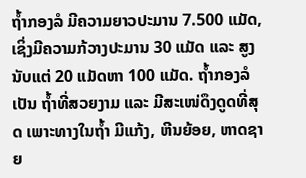ຖໍ້າກອງລໍ ມີຄວາມຍາວປະມານ 7.500 ແມັດ, ເຊິ່ງມີຄວາມກ້ວາງປະມານ 30 ແມັດ ແລະ ສູງນັບແຕ່ 20 ແມັດຫາ 100 ແມັດ. ຖໍ້າກອງລໍ ເປັນ ຖໍ້າທີ່ສວຍງາມ ແລະ ມີສະເໜ່ດຶງດູດທີ່ສຸດ ເພາະທາງໃນຖໍ້າ ມີແກ້ງ, ຫີນຍ້ອຍ, ຫາດຊາຍ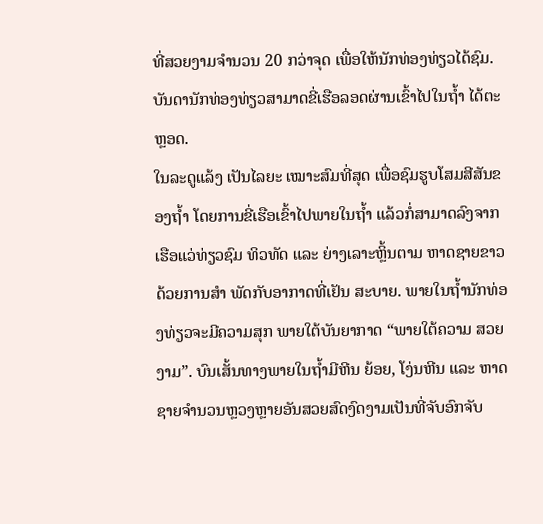ທີ່ສວຍງາມຈຳນວນ 20 ກວ່າຈຸດ ເພື່ອໃຫ້ນັກທ່ອງທ່ຽວໄດ້ຊົມ. ບັນດານັກທ່ອງທ່ຽວສາມາດຂີ່ເຮືອລອດຜ່ານເຂົ້າໄປໃນຖ້ຳ ໄດ້ຕະຫຼອດ.
ໃນລະດູແລ້ງ ເປັນໄລຍະ ເໝາະສົມທີ່ສຸດ ເພື່ອຊົມຮູບໂສມສີສັນຂອງຖ້ຳ ໂດຍການຂີ່ເຮືອເຂົ້າໄປພາຍໃນຖ້ຳ ແລ້ວກໍ່ສາມາດລົງຈາກເຮືອແວ່ທ່ຽວຊົມ ທິວທັດ ແລະ ຍ່າງເລາະຫຼິ້ນຕາມ ຫາດຊາຍຂາວ ດ້ວຍການສຳ ພັດກັບອາກາດທີ່ເຢັນ ສະບາຍ. ພາຍໃນຖ້ຳນັກທ່ອງທ່ຽວຈະມີຄວາມສຸກ ພາຍໃຕ້ບັນຍາກາດ “ພາຍໃຕ້ຄວາມ ສວຍງາມ”. ບົນເສັ້ນທາງພາຍໃນຖ້ຳມີຫີນ ຍ້ອຍ, ໂງ່ນຫີນ ແລະ ຫາດ ຊາຍຈຳນວນຫຼວງຫຼາຍອັນສວຍສົດງົດງາມເປັນທີ່ຈັບອົກຈັບ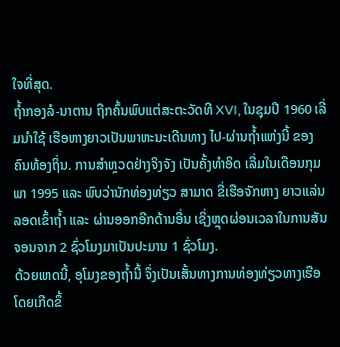ໃຈທີ່ສຸດ.
ຖໍ້າກອງລໍ-ນາຕານ ຖືກຄົ້ນພົບແຕ່ສະຕະວັດທີ XVI, ໃນຊຸມປີ 1960 ເລີ່ມນຳໃຊ້ ເຮືອຫາງຍາວເປັນພາຫະນະເດີນທາງ ໄປ-ຜ່ານຖ້ຳແຫ່ງນີ້ ຂອງຄົນທ້ອງຖິ່ນ. ການສໍາຫຼວດຢ່າງຈິງຈັງ ເປັນຄັ້ງທໍາອິດ ເລີ່ມໃນເດືອນກຸມພາ 1995 ແລະ ພົບວ່ານັກທ່ອງທ່ຽວ ສາມາດ ຂີ່ເຮືອຈັກຫາງ ຍາວແລ່ນລອດເຂົ້າຖໍ້າ ແລະ ຜ່ານອອກອີກດ້ານອື່ນ ເຊິ່ງຫຼຸດຜ່ອນເວລາໃນການສັນຈອນຈາກ 2 ຊົ່ວໂມງມາເປັນປະມານ 1 ຊົ່ວໂມງ.
ດ້ວຍເຫດນີ້, ອຸໂມງຂອງຖ້ຳນີ້ ຈຶ່ງເປັນເສັ້ນທາງການທ່ອງທ່ຽວທາງເຮືອ ໂດຍເກີດຂຶ້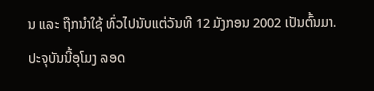ນ ແລະ ຖືກນໍາໃຊ້ ທົ່ວໄປນັບແຕ່ວັນທີ 12 ມັງກອນ 2002 ເປັນຕົ້ນມາ. ປະຈຸບັນນີ້ອຸໂມງ ລອດ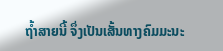ຖ້ຳສາຍນີ້ ຈຶ່ງເປັນເສັ້ນທາງຄົມມະນະ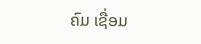ຄົມ ເຊື່ອມ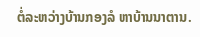ຕໍ່ລະຫວ່າງບ້ານກອງລໍ ຫາບ້ານນາຕານ.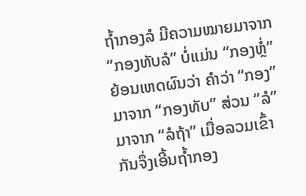ຖໍ້າກອງລໍ ມີຄວາມໝາຍມາຈາກ “ກອງທັບລໍ” ບໍ່ແມ່ນ “ກອງຫຼໍ່” ຍ້ອນເຫດຜົນວ່າ ຄຳວ່າ “ກອງ” ມາຈາກ “ກອງທັບ” ສ່ວນ “ລໍ” ມາຈາກ “ລໍຖ້າ” ເມື່ອລວມເຂົ້າກັນຈຶ່ງເອີ້ນຖ້ຳກອງ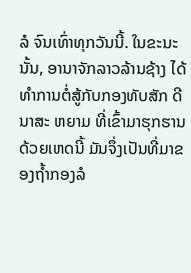ລໍ ຈົນເທົ່າທຸກວັນນີ້. ໃນຂະນະນັ້ນ, ອານາຈັກລາວລ້ານຊ້າງ ໄດ້ທຳການຕໍ່ສູ້ກັບກອງທັບສັກ ດີນາສະ ຫຍາມ ທີ່ເຂົ້າມາຮຸກຮານ ດ້ວຍເຫດນີ້ ມັນຈຶ່ງເປັນທີ່ມາຂອງຖ້ຳກອງລໍ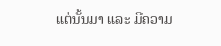ແຕ່ນັ້ນມາ ແລະ ມີຄວາມ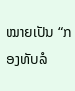ໝາຍເປັນ “ກອງທັບລໍ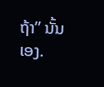ຖ້າ” ນັ້ນເອງ.